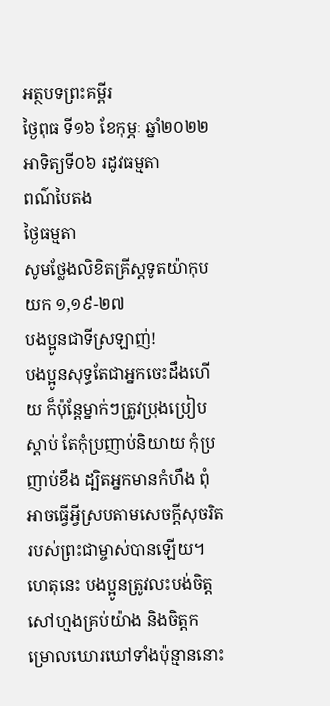អត្ថបទព្រះគម្ពីរ
ថ្ងៃពុធ ទី១៦ ខែកុម្ភៈ ឆ្នាំ២០២២
អាទិត្យទី០៦ រដូវធម្មតា
ពណ៌បៃតង
ថ្ងៃធម្មតា
សូមថ្លែងលិខិតគ្រីស្តទូតយ៉ាកុប យក ១,១៩-២៧
បងប្អូនជាទីស្រឡាញ់!
បងប្អូនសុទ្ធតែជាអ្នកចេះដឹងហើយ ក៏ប៉ុន្តែម្នាក់ៗត្រូវប្រុងប្រៀបស្តាប់ តែកុំប្រញាប់និយាយ កុំប្រញាប់ខឹង ដ្បិតអ្នកមានកំហឹង ពុំអាចធ្វើអ្វីស្របតាមសេចក្តីសុចរិតរបស់ព្រះជាម្ចាស់បានឡើយ។ ហេតុនេះ បងប្អូនត្រូវលះបង់ចិត្តសៅហ្មងគ្រប់យ៉ាង និងចិត្តកម្រោលឃោរឃៅទាំងប៉ុន្មាននោះ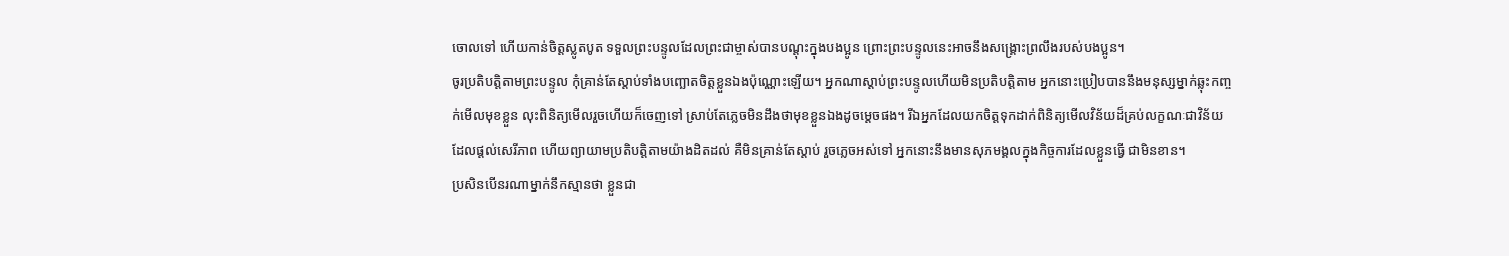ចោលទៅ ហើយកាន់ចិត្តស្លូតបូត ទទួលព្រះបន្ទូលដែលព្រះជាម្ចាស់បានបណ្តុះក្នុងបងប្អូន ព្រោះព្រះបន្ទូលនេះអាចនឹងសង្រ្គោះព្រលឹងរបស់បងប្អូន។
ចូរប្រតិបត្តិតាមព្រះបន្ទូល កុំគ្រាន់តែស្តាប់ទាំងបញ្ឆោតចិត្តខ្លួនឯងប៉ុណ្ណោះឡើយ។ អ្នកណាស្តាប់ព្រះបន្ទូលហើយមិនប្រតិបត្តិតាម អ្នកនោះប្រៀបបាននឹងមនុស្សម្នាក់ឆ្លុះកញ្ចក់មើលមុខខ្លួន លុះពិនិត្យមើលរួចហើយក៏ចេញទៅ ស្រាប់តែភ្លេចមិនដឹងថាមុខខ្លួនឯងដូចម្តេចផង។ រីឯអ្នកដែលយកចិត្តទុកដាក់ពិនិត្យមើលវិន័យដ៏គ្រប់លក្ខណៈជាវិន័យដែលផ្តល់សេរីភាព ហើយព្យាយាមប្រតិបត្តិតាមយ៉ាងដិតដល់ គឺមិនគ្រាន់តែស្តាប់ រួចភ្លេចអស់ទៅ អ្នកនោះនឹងមានសុភមង្គលក្នុងកិច្ចការដែលខ្លួនធ្វើ ជាមិនខាន។
ប្រសិនបើនរណាម្នាក់នឹកស្មានថា ខ្លួនជា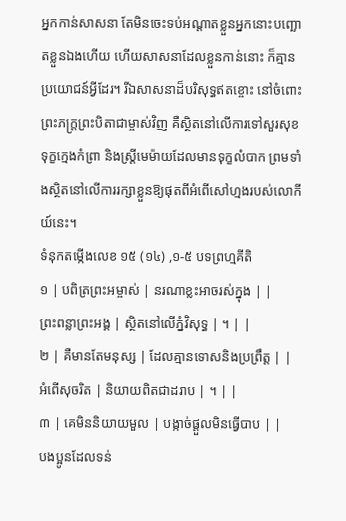អ្នកកាន់សាសនា តែមិនចេះទប់អណ្តាតខ្លួនអ្នកនោះបញ្ឆោតខ្លួនឯងហើយ ហើយសាសនាដែលខ្លួនកាន់នោះ ក៏គ្មានប្រយោជន៍អ្វីដែរ។ រីឯសាសនាដ៏បរិសុទ្ធឥតខ្ចោះ នៅចំពោះព្រះភក្រ្តព្រះបិតាជាម្ចាស់វិញ គឺស្ថិតនៅលើការទៅសួរសុខទុក្ខក្មេងកំព្រា និងស្រ្តីមេម៉ាយដែលមានទុក្ខលំបាក ព្រមទាំងស្ថិតនៅលើការរក្សាខ្លួនឱ្យផុតពីអំពើសៅហ្មងរបស់លោកីយ៍នេះ។
ទំនុកតម្កើងលេខ ១៥ (១៤) ,១-៥ បទព្រហ្មគីតិ
១ | បពិត្រព្រះអម្ចាស់ | នរណាខ្លះអាចរស់ក្នុង | |
ព្រះពន្លាព្រះអង្គ | ស្ថិតនៅលើភ្នំវិសុទ្ធ | ។ | |
២ | គឺមានតែមនុស្ស | ដែលគ្មានទោសនិងប្រព្រឹត្ត | |
អំពើសុចរិត | និយាយពិតជាដរាប | ។ | |
៣ | គេមិននិយាយមួល | បង្កាច់ផ្តួលមិនធ្វើបាប | |
បងប្អូនដែលទន់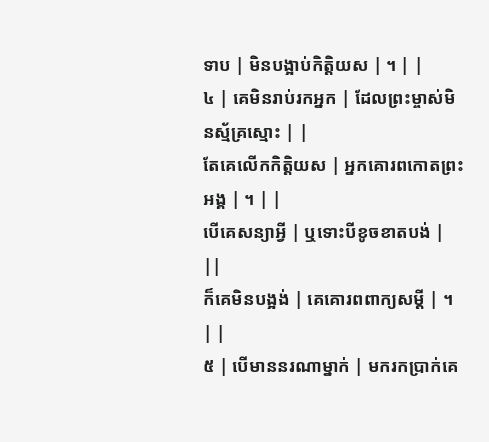ទាប | មិនបង្អាប់កិត្តិយស | ។ | |
៤ | គេមិនរាប់រកអ្នក | ដែលព្រះម្ចាស់មិនស្ម័គ្រស្មោះ | |
តែគេលើកកិតិ្តយស | អ្នកគោរពកោតព្រះអង្គ | ។ | |
បើគេសន្យាអ្វី | ឬទោះបីខូចខាតបង់ | ||
ក៏គេមិនបង្អង់ | គេគោរពពាក្យសម្តី | ។ | |
៥ | បើមាននរណាម្នាក់ | មករកប្រាក់គេ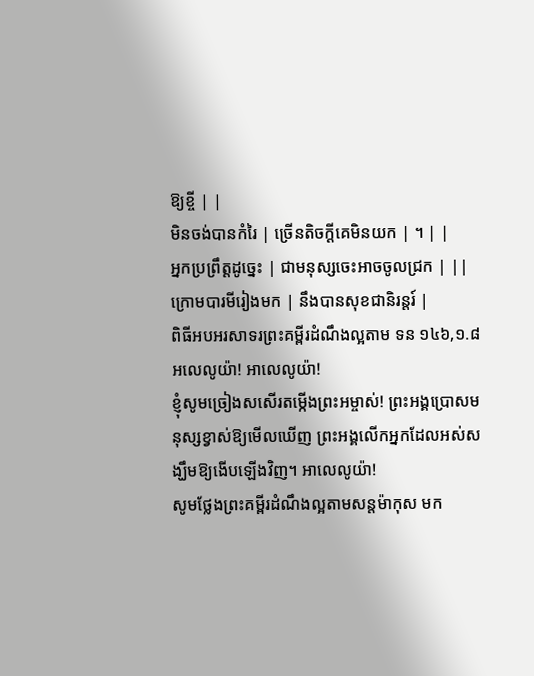ឱ្យខ្ចី | |
មិនចង់បានកំរៃ | ច្រើនតិចក្តីគេមិនយក | ។ | |
អ្នកប្រព្រឹត្តដូច្នេះ | ជាមនុស្សចេះអាចចូលជ្រក | ||
ក្រោមបារមីរៀងមក | នឹងបានសុខជានិរន្តរ៍ |
ពិធីអបអរសាទរព្រះគម្ពីរដំណឹងល្អតាម ទន ១៤៦,១.៨
អលេលូយ៉ា! អាលេលូយ៉ា!
ខ្ញុំសូមច្រៀងសសើរតម្កើងព្រះអម្ចាស់! ព្រះអង្គប្រោសមនុស្សខ្វាស់ឱ្យមើលឃើញ ព្រះអង្គលើកអ្នកដែលអស់សង្ឃឹមឱ្យងើបឡើងវិញ។ អាលេលូយ៉ា!
សូមថ្លែងព្រះគម្ពីរដំណឹងល្អតាមសន្តម៉ាកុស មក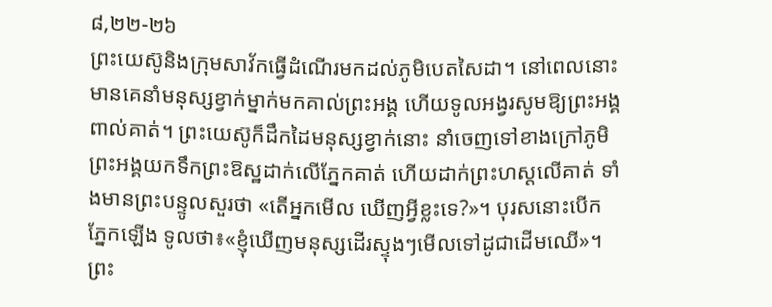៨,២២-២៦
ព្រះយេស៊ូនិងក្រុមសាវ័កធ្វើដំណើរមកដល់ភូមិបេតសៃដា។ នៅពេលនោះ មានគេនាំមនុស្សខ្វាក់ម្នាក់មកគាល់ព្រះអង្គ ហើយទូលអង្វរសូមឱ្យព្រះអង្គពាល់គាត់។ ព្រះយេស៊ូក៏ដឹកដៃមនុស្សខ្វាក់នោះ នាំចេញទៅខាងក្រៅភូមិ ព្រះអង្គយកទឹកព្រះឱស្ឋដាក់លើភ្នែកគាត់ ហើយដាក់ព្រះហស្តលើគាត់ ទាំងមានព្រះបន្ទូលសួរថា «តើអ្នកមើល ឃើញអ្វីខ្លះទេ?»។ បុរសនោះបើកភ្នែកឡើង ទូលថា៖«ខ្ញុំឃើញមនុស្សដើរស្ទុងៗមើលទៅដូជាដើមឈើ»។ ព្រះ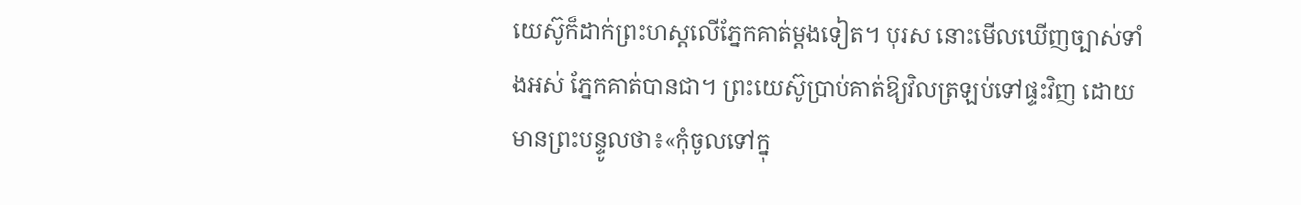យេស៊ូក៏ដាក់ព្រះហស្តលើភ្នែកគាត់ម្តងទៀត។ បុរស នោះមើលឃើញច្បាស់ទាំងអស់ ភ្នែកគាត់បានជា។ ព្រះយេស៊ូប្រាប់គាត់ឱ្យវិលត្រឡប់ទៅផ្ទះវិញ ដោយមានព្រះបន្ទូលថា៖«កុំចូលទៅក្នុ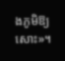ងភូមិឱ្យសោះ»។